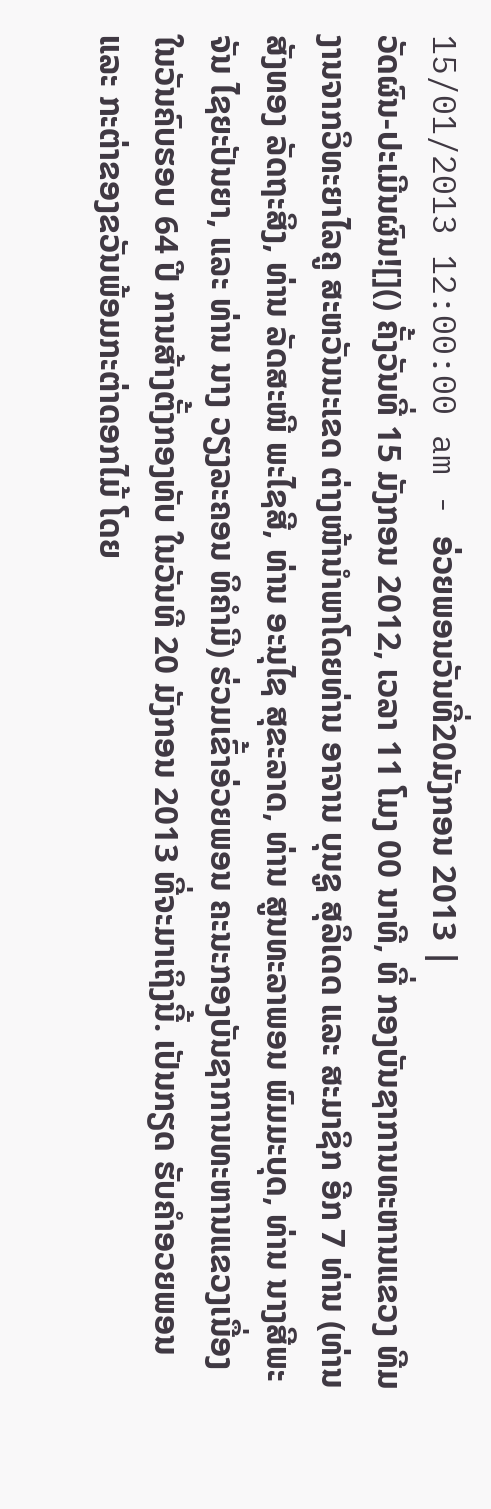15/01/2013 12:00:00 am - ອ່ວຍພອນວັນທີ່20ມັງກອນ 2013 |
ວັດຜົນ-ປະເມີນຜົນ![]() ຄັ້ງວັນທີ່ 15 ມັງກອນ 2012, ເວລາ 11 ໂມງ 00 ນາທີ, ທີ່ ກອງບັນຊາການທະຫານແຂວງ ທີມງານຈາກວິທະຍາໄລຄູ ສະຫວັນນະເຂດ ຕ່າງໜ້ານຳພາໂດຍທ່ານ ອາຈານ ບຸນຊູ ສຸລິເດດ ແລະ ສະມາຊິກ ອີກ 7 ທ່ານ (ທ່ານ ສັງທອງ ລັດຖະສິງ, ທ່ານ ລັດສະໜີ ພະໄຊສີ, ທ່ານ ອະນຸໄຊ ສຸຂະລາດ, ທ່ານ ສູນທະລາພອນ ພົມມະບຸດ, ທ່ານ ນາງສີພະຈັນ ໄຊຍະປັນຍາ, ແລະ ທ່ານ ນາງ ວຽງລະຄອນ ທິຄຳມີ) ຮ່ວມເຂົ້າອ່ວຍພອນ ຄະນະກອງບັນຊາການທະຫານແຂວງເນື່ອງໃນວັນຄົບຮອບ 64 ປີ ການສ້າງຕັ້ງກອງທັບ ໃນວັນທີ 20 ມັງກອນ 2013 ທີ່ຈະມາເຖິງນີ້. ເປັນກຽດ ຮັບຄຳອວຍພອນ ແລະ ກະຕ່າຂອງຂວັນພ້ອມກະຕ່າດອກໄມ້ ໂດຍ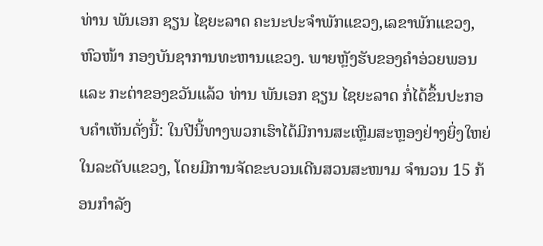ທ່ານ ພັນເອກ ຊຽນ ໄຊຍະລາດ ຄະນະປະຈຳພັກແຂວງ,ເລຂາພັກແຂວງ, ຫົວໜ້າ ກອງບັນຊາການທະຫານແຂວງ. ພາຍຫຼັງຮັບຂອງຄຳອ່ວຍພອນ ແລະ ກະຕ່າຂອງຂວັນແລ້ວ ທ່ານ ພັນເອກ ຊຽນ ໄຊຍະລາດ ກໍ່ໄດ້ຂຶ້ນປະກອບຄຳເຫັນດັ່ງນີ້: ໃນປີນີ້ທາງພວກເຮົາໄດ້ມີການສະເຫຼີມສະຫຼອງຢ່າງຍິ່ງໃຫຍ່ໃນລະດັບແຂວງ, ໂດຍມີການຈັດຂະບວນເດີນສວນສະໜາມ ຈຳນວນ 15 ກ້ອນກຳລັງ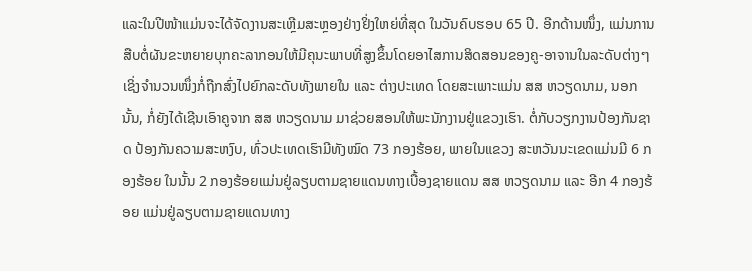ແລະໃນປີໜ້າແມ່ນຈະໄດ້ຈັດງານສະເຫຼີມສະຫຼອງຢ່າງຢິ່ງໃຫຍ່ທີ່ສຸດ ໃນວັນຄົບຮອບ 65 ປີ. ອີກດ້ານໜຶ່ງ, ແມ່ນການສືບຕໍ່ຜັນຂະຫຍາຍບຸກຄະລາກອນໃຫ້ມີຄຸນະພາບທີ່ສູງຂຶ້ນໂດຍອາໄສການສິດສອນຂອງຄູ-ອາຈານໃນລະດັບຕ່າງໆ ເຊິ່ງຈຳນວນໜຶ່ງກໍ່ຖືກສົ່ງໄປຍົກລະດັບທັງພາຍໃນ ແລະ ຕ່າງປະເທດ ໂດຍສະເພາະແມ່ນ ສສ ຫວຽດນາມ, ນອກນັ້ນ, ກໍ່ຍັງໄດ້ເຊີນເອົາຄູຈາກ ສສ ຫວຽດນາມ ມາຊ່ວຍສອນໃຫ້ພະນັກງານຢູ່ແຂວງເຮົາ. ຕໍ່ກັບວຽກງານປ້ອງກັນຊາດ ປ້ອງກັນຄວາມສະຫງົບ, ທົ່ວປະເທດເຮົາມີທັງໝົດ 73 ກອງຮ້ອຍ, ພາຍໃນແຂວງ ສະຫວັນນະເຂດແມ່ນມີ 6 ກອງຮ້ອຍ ໃນນັ້ນ 2 ກອງຮ້ອຍແມ່ນຢູ່ລຽບຕາມຊາຍແດນທາງເບື້ອງຊາຍແດນ ສສ ຫວຽດນາມ ແລະ ອີກ 4 ກອງຮ້ອຍ ແມ່ນຢູ່ລຽບຕາມຊາຍແດນທາງ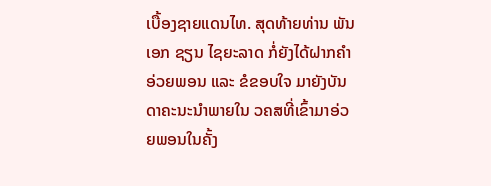ເບື້ອງຊາຍແດນໄທ. ສຸດທ້າຍທ່ານ ພັນເອກ ຊຽນ ໄຊຍະລາດ ກໍ່ຍັງໄດ້ຝາກຄຳອ່ວຍພອນ ແລະ ຂໍຂອບໃຈ ມາຍັງບັນດາຄະນະນຳພາຍໃນ ວຄສທີ່ເຂົ້າມາອ່ວຍພອນໃນຄັ້ງ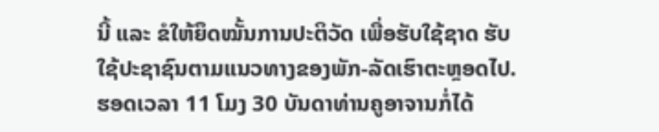ນີ້ ແລະ ຂໍໃຫ້ຍຶດໝັ້ນການປະຕິວັດ ເພື່ອຮັບໃຊ້ຊາດ ຮັບໃຊ້ປະຊາຊົນຕາມແນວທາງຂອງພັກ-ລັດເຮົາຕະຫຼອດໄປ. ຮອດເວລາ 11 ໂມງ 30 ບັນດາທ່ານຄູອາຈານກໍ່ໄດ້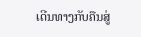ເດີນທາງກັບຄືນສູ່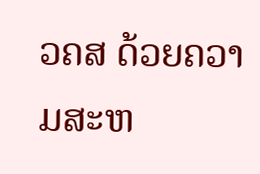ວຄສ ດ້ວຍຄວາມສະຫ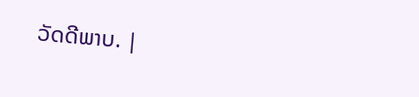ວັດດີພາບ. |